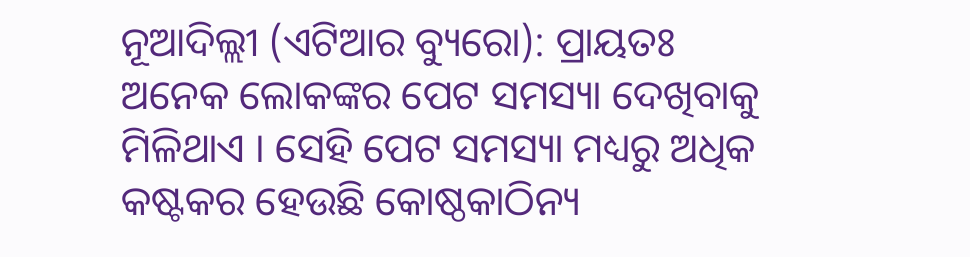ନୂଆଦିଲ୍ଲୀ (ଏଟିଆର ବ୍ୟୁରୋ): ପ୍ରାୟତଃ ଅନେକ ଲୋକଙ୍କର ପେଟ ସମସ୍ୟା ଦେଖିବାକୁ ମିଳିଥାଏ । ସେହି ପେଟ ସମସ୍ୟା ମଧ୍ୟରୁ ଅଧିକ କଷ୍ଟକର ହେଉଛି କୋଷ୍ଠକାଠିନ୍ୟ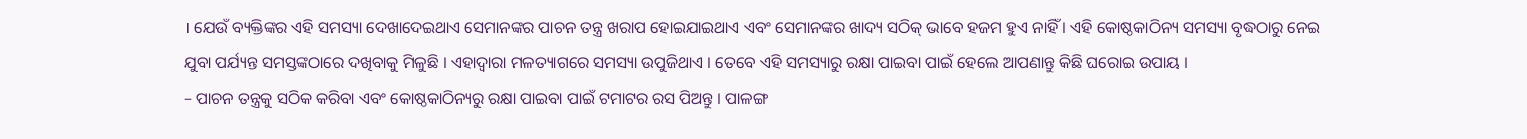। ଯେଉଁ ବ୍ୟକ୍ତିଙ୍କର ଏହି ସମସ୍ୟା ଦେଖାଦେଇଥାଏ ସେମାନଙ୍କର ପାଚନ ତନ୍ତ୍ର ଖରାପ ହୋଇଯାଇଥାଏ ଏବଂ ସେମାନଙ୍କର ଖାଦ୍ୟ ସଠିକ୍ ଭାବେ ହଜମ ହୁଏ ନାହିଁ । ଏହି କୋଷ୍ଠକାଠିନ୍ୟ ସମସ୍ୟା ବୃଦ୍ଧଠାରୁ ନେଇ ଯୁବା ପର୍ଯ୍ୟନ୍ତ ସମସ୍ତଙ୍କଠାରେ ଦଖିବାକୁ ମିଳୁଛି । ଏହାଦ୍ୱାରା ମଳତ୍ୟାଗରେ ସମସ୍ୟା ଉପୁଜିଥାଏ । ତେବେ ଏହି ସମସ୍ୟାରୁ ରକ୍ଷା ପାଇବା ପାଇଁ ହେଲେ ଆପଣାନ୍ତୁ କିଛି ଘରୋଇ ଉପାୟ ।
– ପାଚନ ତନ୍ତ୍ରକୁ ସଠିକ କରିବା ଏବଂ କୋଷ୍ଠକାଠିନ୍ୟରୁ ରକ୍ଷା ପାଇବା ପାଇଁ ଟମାଟର ରସ ପିଅନ୍ତୁ । ପାଳଙ୍ଗ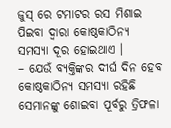ଜୁସ୍ ରେ ଟମାଟର ରସ ମିଶାଇ ପିଇବା ଦ୍ୱାରା କୋଷ୍ଠକାଠିନ୍ୟ ସମସ୍ୟା ଦୂର ହୋଇଥାଏ ।
– ଯେଉଁ ବ୍ୟକ୍ତିଙ୍କର ଦୀର୍ଘ ଦିନ ହେବ କୋଷ୍ଠକାଠିନ୍ୟ ସମସ୍ୟା ରହିଛି ସେମାନଙ୍କୁ ଶୋଇବା ପୂର୍ବରୁ ତ୍ରିଫଳା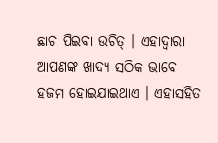ଛାଚ ପିଇବା ଉଚିତ୍ । ଏହାଦ୍ୱାରା ଆପଣଙ୍କ ଖାଦ୍ୟ ସଠିକ ଭାବେ ହଜମ ହୋଇଯାଇଥାଏ । ଏହାସହିତ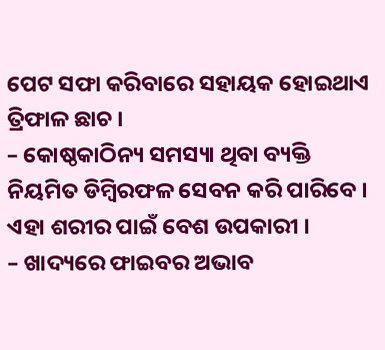ପେଟ ସଫା କରିବାରେ ସହାୟକ ହୋଇଥାଏ ତ୍ରିଫାଳ ଛାଚ ।
– କୋଷ୍ଠକାଠିନ୍ୟ ସମସ୍ୟା ଥିବା ବ୍ୟକ୍ତି ନିୟମିତ ଡିମ୍ବିରଫଳ ସେବନ କରି ପାରିବେ । ଏହା ଶରୀର ପାଇଁ ବେଶ ଉପକାରୀ ।
– ଖାଦ୍ୟରେ ଫାଇବର ଅଭାବ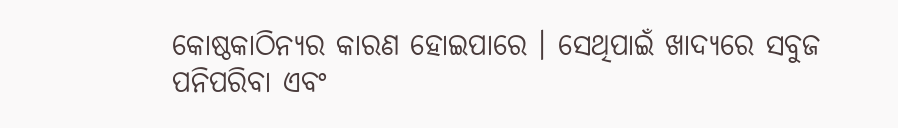କୋଷ୍ଠକାଠିନ୍ୟର କାରଣ ହୋଇପାରେ । ସେଥିପାଇଁ ଖାଦ୍ୟରେ ସବୁଜ ପନିପରିବା ଏବଂ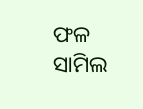ଫଳ ସାମିଲ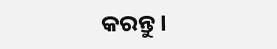କରନ୍ତୁ ।